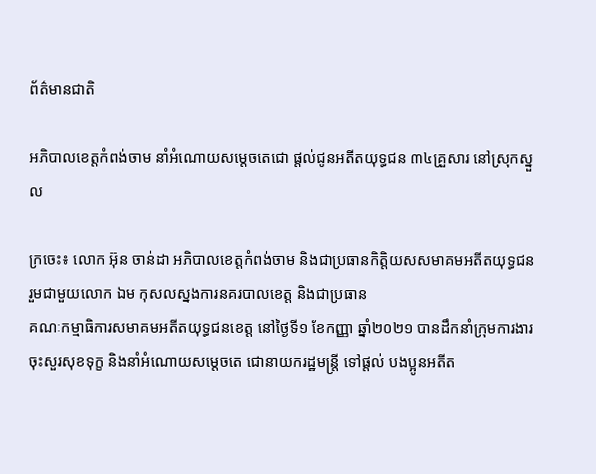ព័ត៌មានជាតិ

អភិបាលខេត្តកំពង់ចាម នាំអំណោយសម្តេចតេជោ ផ្តល់ជូនអតីតយុទ្ធជន ៣៤គ្រួសារ នៅស្រុកស្នួល

ក្រចេះ៖ លោក អ៊ុន ចាន់ដា អភិបាលខេត្តកំពង់ចាម និងជាប្រធានកិត្តិយសសមាគមអតីតយុទ្ធជន រួមជាមួយលោក ឯម កុសលស្នងការនគរបាលខេត្ត និងជាប្រធាន
គណៈកម្មាធិការសមាគមអតីតយុទ្ធជនខេត្ត នៅថ្ងៃទី១ ខែកញ្ញា ឆ្នាំ២០២១ បានដឹកនាំក្រុមការងារចុះសួរសុខទុក្ខ និងនាំអំណោយសម្តេចតេ ជោនាយករដ្ឋមន្ត្រី ទៅផ្តល់ បងប្អូនអតីត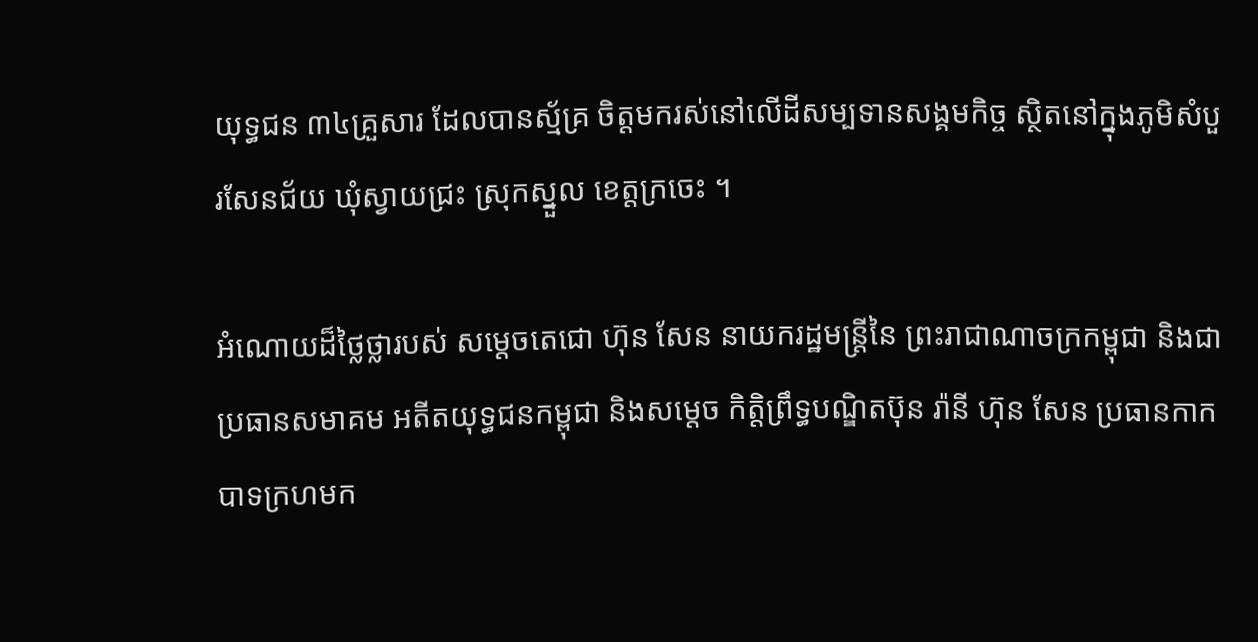យុទ្ធជន ៣៤គ្រួសារ ដែលបានស្ម័គ្រ ចិត្តមករស់នៅលើដីសម្បទានសង្គមកិច្ច ស្ថិតនៅក្នុងភូមិសំបួរសែនជ័យ ឃុំស្វាយជ្រះ ស្រុកស្នួល ខេត្តក្រចេះ ។

អំណោយដ៏ថ្លៃថ្លារបស់ សម្តេចតេជោ ហ៊ុន សែន នាយករដ្ឋមន្ត្រីនៃ ព្រះរាជាណាចក្រកម្ពុជា និងជាប្រធានសមាគម អតីតយុទ្ធជនកម្ពុជា និងសម្តេច កិត្តិព្រឹទ្ធបណ្ឌិតប៊ុន រ៉ានី ហ៊ុន សែន ប្រធានកាកបាទក្រហមក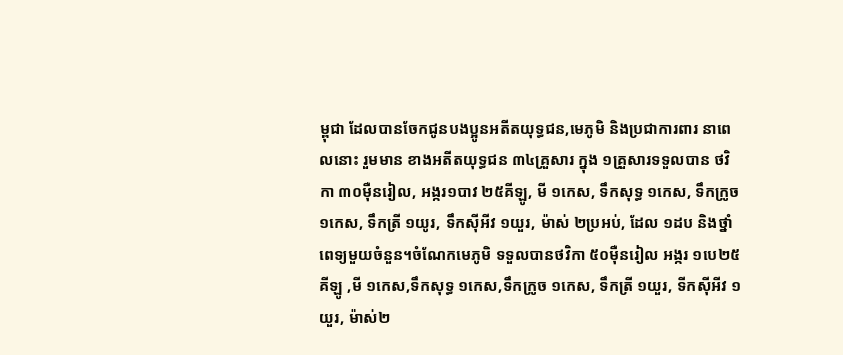ម្ពុជា ដែលបានចែកជូនបងប្អូនអតីតយុទ្ធជន,មេភូមិ និងប្រជាការពារ នាពេលនោះ រួមមាន ខាងអតីតយុទ្ធជន ៣៤គ្រួសារ ក្នុង ១គ្រួសារទទួលបាន ថវិកា ៣០ម៉ឺនរៀល, អង្ករ១បាវ ២៥គីឡូ, មី ១កេស, ទឹកសុទ្ធ ១កេស, ទឹកក្រូច ១កេស, ទឹកត្រី ១យូរ, ទឹកស៊ីអីវ ១យួរ, ម៉ាស់ ២ប្រអប់, ដែល ១ដប និងថ្នាំពេទ្យមួយចំនួន។ចំណែកមេភូមិ ទទួលបានថវិកា ៥០ម៉ឺនរៀល អង្ករ ១បេ២៥គីឡូ ,មី ១កេស,ទឹកសុទ្ធ ១កេស,ទឹកក្រូច ១កេស, ទឹកត្រី ១យួរ, ទីកស៊ីអីវ ១យួរ, ម៉ាស់២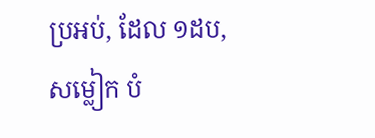ប្រអប់, ដែល ១ដប,សម្លៀក បំ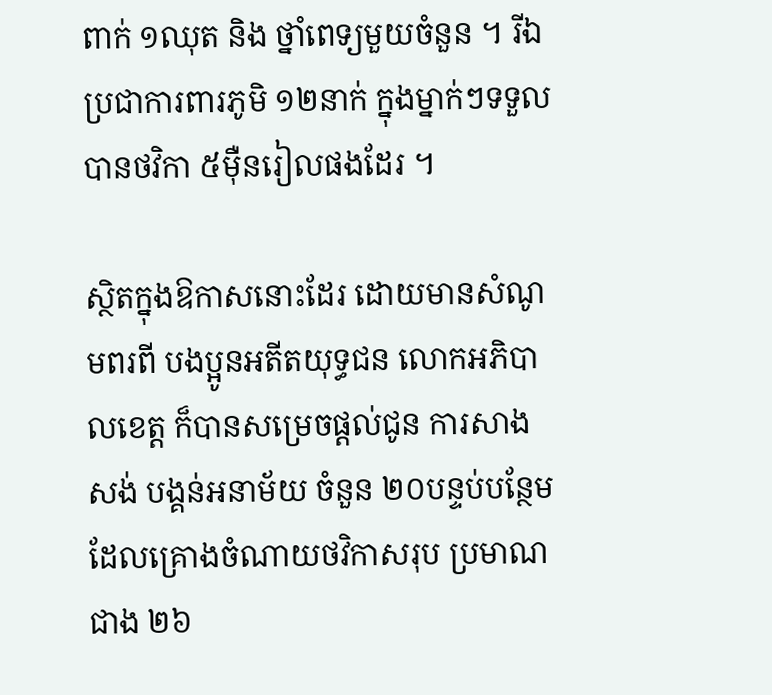ពាក់ ១ឈុត និង ថ្នាំពេទ្យមួយចំនួន ។ រីឯ ប្រជាការពារភូមិ ១២នាក់ ក្នុងម្នាក់ៗទទួលបានថវិកា ៥ម៉ឺនរៀលផងដែរ ។

ស្ថិតក្នុងឱកាសនោះដែរ ដោយមានសំណូមពរពី បងប្អូនអតីតយុទ្ធជន លោកអភិបាលខេត្ត ក៏បានសម្រេចផ្តល់ជូន ការសាងសង់ បង្គន់អនាម័យ ចំនួន ២០បន្ទប់បន្ថែម ដែលគ្រោងចំណាយថវិកាសរុប ប្រមាណជាង ២៦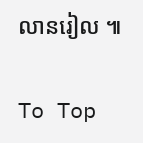លានរៀល ៕

To Top